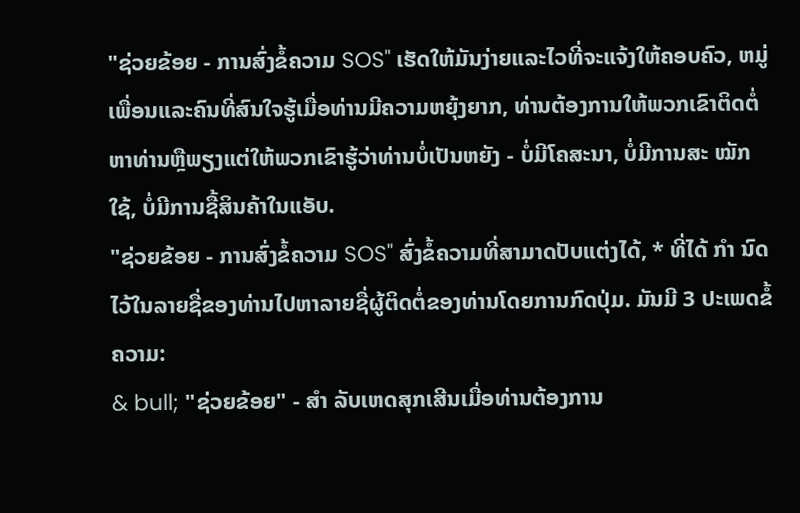"ຊ່ວຍຂ້ອຍ - ການສົ່ງຂໍ້ຄວາມ SOS" ເຮັດໃຫ້ມັນງ່າຍແລະໄວທີ່ຈະແຈ້ງໃຫ້ຄອບຄົວ, ຫມູ່ເພື່ອນແລະຄົນທີ່ສົນໃຈຮູ້ເມື່ອທ່ານມີຄວາມຫຍຸ້ງຍາກ, ທ່ານຕ້ອງການໃຫ້ພວກເຂົາຕິດຕໍ່ຫາທ່ານຫຼືພຽງແຕ່ໃຫ້ພວກເຂົາຮູ້ວ່າທ່ານບໍ່ເປັນຫຍັງ - ບໍ່ມີໂຄສະນາ, ບໍ່ມີການສະ ໝັກ ໃຊ້, ບໍ່ມີການຊື້ສິນຄ້າໃນແອັບ.
"ຊ່ວຍຂ້ອຍ - ການສົ່ງຂໍ້ຄວາມ SOS" ສົ່ງຂໍ້ຄວາມທີ່ສາມາດປັບແຕ່ງໄດ້, * ທີ່ໄດ້ ກຳ ນົດໄວ້ໃນລາຍຊື່ຂອງທ່ານໄປຫາລາຍຊື່ຜູ້ຕິດຕໍ່ຂອງທ່ານໂດຍການກົດປຸ່ມ. ມັນມີ 3 ປະເພດຂໍ້ຄວາມ:
& bull; "ຊ່ວຍຂ້ອຍ" - ສຳ ລັບເຫດສຸກເສີນເມື່ອທ່ານຕ້ອງການ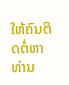ໃຫ້ຄົນຕິດຕໍ່ຫາທ່ານ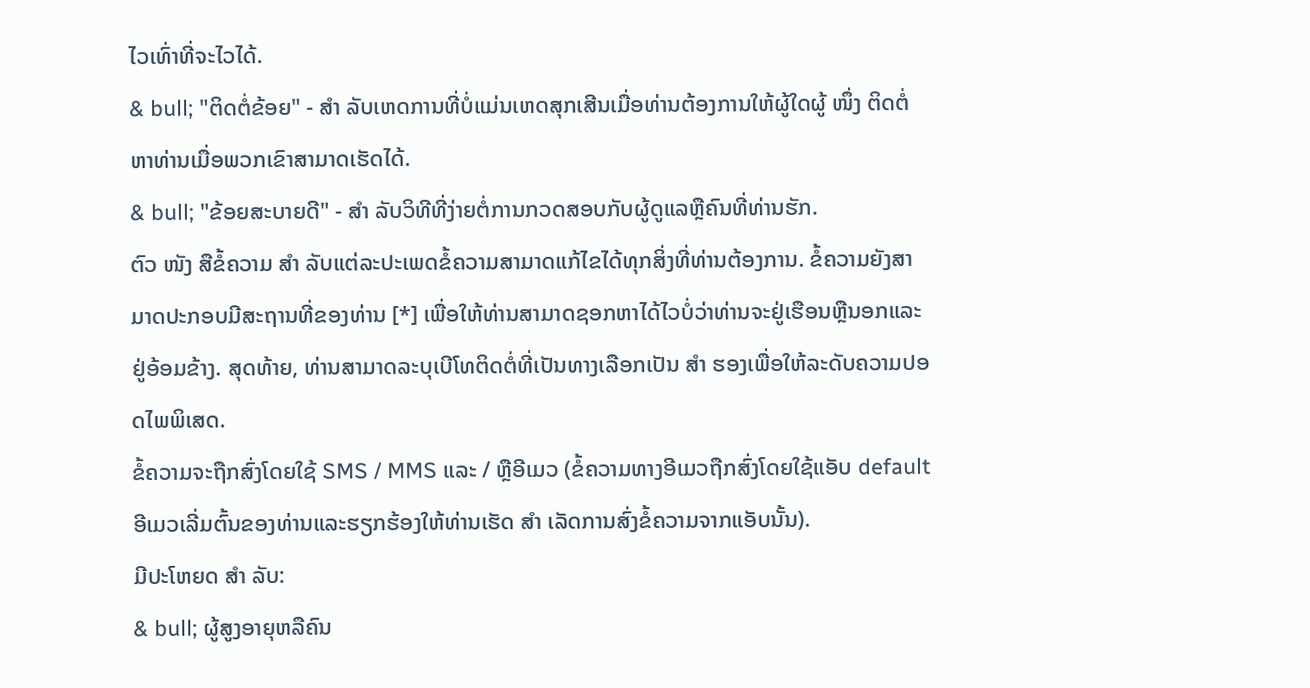ໄວເທົ່າທີ່ຈະໄວໄດ້.
& bull; "ຕິດຕໍ່ຂ້ອຍ" - ສຳ ລັບເຫດການທີ່ບໍ່ແມ່ນເຫດສຸກເສີນເມື່ອທ່ານຕ້ອງການໃຫ້ຜູ້ໃດຜູ້ ໜຶ່ງ ຕິດຕໍ່ຫາທ່ານເມື່ອພວກເຂົາສາມາດເຮັດໄດ້.
& bull; "ຂ້ອຍສະບາຍດີ" - ສຳ ລັບວິທີທີ່ງ່າຍຕໍ່ການກວດສອບກັບຜູ້ດູແລຫຼືຄົນທີ່ທ່ານຮັກ.
ຕົວ ໜັງ ສືຂໍ້ຄວາມ ສຳ ລັບແຕ່ລະປະເພດຂໍ້ຄວາມສາມາດແກ້ໄຂໄດ້ທຸກສິ່ງທີ່ທ່ານຕ້ອງການ. ຂໍ້ຄວາມຍັງສາມາດປະກອບມີສະຖານທີ່ຂອງທ່ານ [*] ເພື່ອໃຫ້ທ່ານສາມາດຊອກຫາໄດ້ໄວບໍ່ວ່າທ່ານຈະຢູ່ເຮືອນຫຼືນອກແລະຢູ່ອ້ອມຂ້າງ. ສຸດທ້າຍ, ທ່ານສາມາດລະບຸເບີໂທຕິດຕໍ່ທີ່ເປັນທາງເລືອກເປັນ ສຳ ຮອງເພື່ອໃຫ້ລະດັບຄວາມປອດໄພພິເສດ.
ຂໍ້ຄວາມຈະຖືກສົ່ງໂດຍໃຊ້ SMS / MMS ແລະ / ຫຼືອີເມວ (ຂໍ້ຄວາມທາງອີເມວຖືກສົ່ງໂດຍໃຊ້ແອັບ default ອີເມວເລີ່ມຕົ້ນຂອງທ່ານແລະຮຽກຮ້ອງໃຫ້ທ່ານເຮັດ ສຳ ເລັດການສົ່ງຂໍ້ຄວາມຈາກແອັບນັ້ນ).
ມີປະໂຫຍດ ສຳ ລັບ:
& bull; ຜູ້ສູງອາຍຸຫລືຄົນ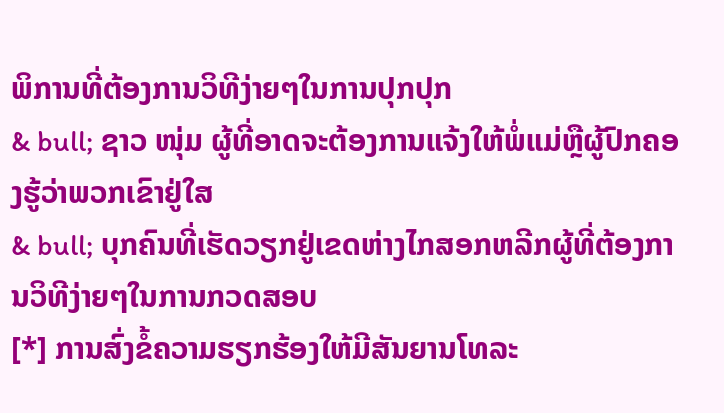ພິການທີ່ຕ້ອງການວິທີງ່າຍໆໃນການປຸກປຸກ
& bull; ຊາວ ໜຸ່ມ ຜູ້ທີ່ອາດຈະຕ້ອງການແຈ້ງໃຫ້ພໍ່ແມ່ຫຼືຜູ້ປົກຄອງຮູ້ວ່າພວກເຂົາຢູ່ໃສ
& bull; ບຸກຄົນທີ່ເຮັດວຽກຢູ່ເຂດຫ່າງໄກສອກຫລີກຜູ້ທີ່ຕ້ອງການວິທີງ່າຍໆໃນການກວດສອບ
[*] ການສົ່ງຂໍ້ຄວາມຮຽກຮ້ອງໃຫ້ມີສັນຍານໂທລະ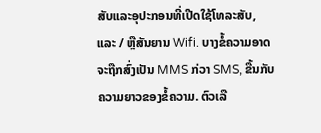ສັບແລະອຸປະກອນທີ່ເປີດໃຊ້ໂທລະສັບ, ແລະ / ຫຼືສັນຍານ Wifi. ບາງຂໍ້ຄວາມອາດຈະຖືກສົ່ງເປັນ MMS ກ່ວາ SMS, ຂື້ນກັບຄວາມຍາວຂອງຂໍ້ຄວາມ. ຕົວເລື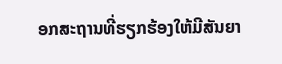ອກສະຖານທີ່ຮຽກຮ້ອງໃຫ້ມີສັນຍາ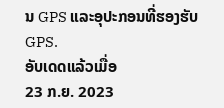ນ GPS ແລະອຸປະກອນທີ່ຮອງຮັບ GPS.
ອັບເດດແລ້ວເມື່ອ
23 ກ.ຍ. 2023